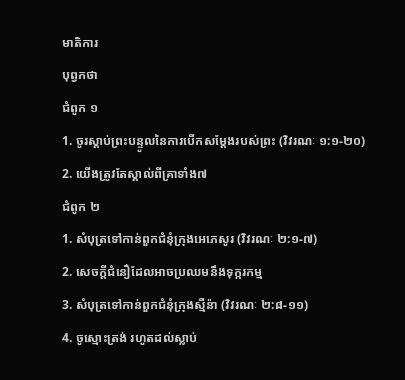មាតិការ
បុព្វកថា
ជំពូក ១
1. ចូរស្តាប់ព្រះបន្ទូលនៃការបើកសម្តែងរបស់ព្រះ (វិវរណៈ ១:១-២០)
2. យើងត្រូវតែស្គាល់ពីគ្រាទាំង៧
ជំពូក ២
1. សំបុត្រទៅកាន់ពួកជំនុំក្រុងអេភេសូរ (វិវរណៈ ២:១-៧)
2. សេចក្តីជំនឿដែលអាចប្រឈមនឹងទុក្ករកម្ម
3. សំបុត្រទៅកាន់ពួកជំនុំក្រុងស្មឺន៉ា (វិវរណៈ ២:៨-១១)
4. ចូស្មោះត្រង់ រហូតដល់ស្លាប់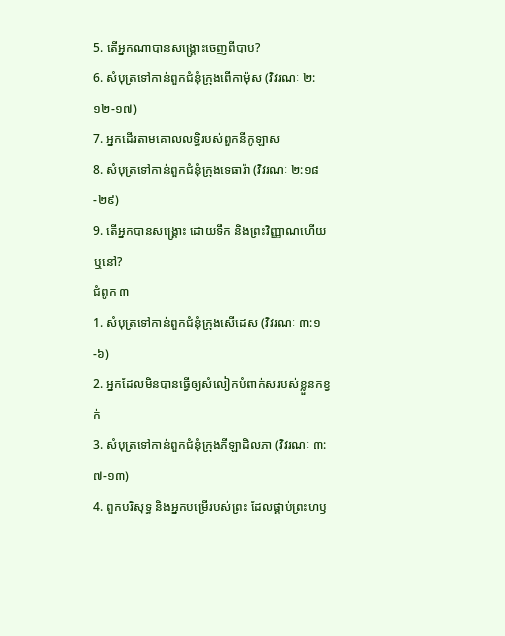5. តើអ្នកណាបានសង្រ្គោះចេញពីបាប?
6. សំបុត្រទៅកាន់ពួកជំនុំក្រុងពើកាម៉ុស (វិវរណៈ ២:១២-១៧)
7. អ្នកដើរតាមគោលលទ្ធិរបស់ពួកនីកូឡាស
8. សំបុត្រទៅកាន់ពួកជំនុំក្រុងទេធារ៉ា (វិវរណៈ ២:១៨-២៩)
9. តើអ្នកបានសង្រ្គោះ ដោយទឹក និងព្រះវិញ្ញាណហើយឬនៅ?
ជំពូក ៣
1. សំបុត្រទៅកាន់ពួកជំនុំក្រុងសើដេស (វិវរណៈ ៣:១-៦)
2. អ្នកដែលមិនបានធ្វើឲ្យសំលៀកបំពាក់សរបស់ខ្លួនកខ្វក់
3. សំបុត្រទៅកាន់ពួកជំនុំក្រុងភីឡាដិលភា (វិវរណៈ ៣:៧-១៣)
4. ពួកបរិសុទ្ធ និងអ្នកបម្រើរបស់ព្រះ ដែលផ្គាប់ព្រះហឫ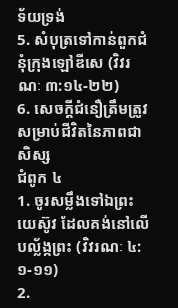ទ័យទ្រង់
5. សំបុត្រទៅកាន់ពួកជំនុំក្រុងឡៅឌីសេ (វិវរណៈ ៣:១៤-២២)
6. សេចក្តីជំនឿត្រឹមត្រូវសម្រាប់ជីវិតនៃភាពជាសិស្ស
ជំពូក ៤
1. ចូរសម្លឹងទៅឯព្រះយេស៊ូវ ដែលគង់នៅលើបល្ល័ង្កព្រះ (វិវរណៈ ៤:១-១១)
2.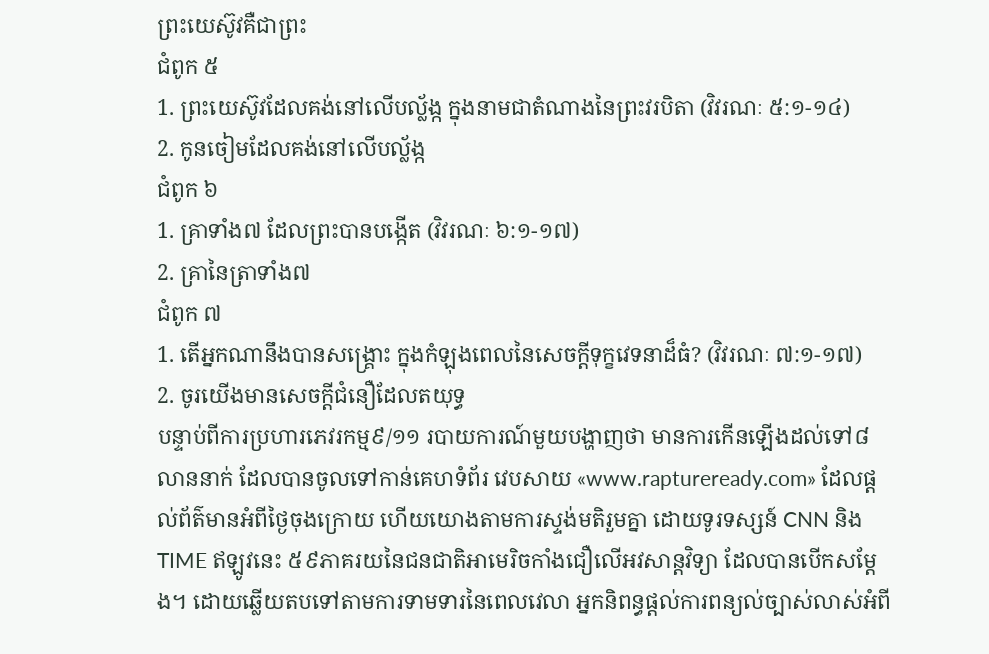ព្រះយេស៊ូវគឺជាព្រះ
ជំពូក ៥
1. ព្រះយេស៊ូវដែលគង់នៅលើបល្ល័ង្ក ក្នុងនាមជាតំណាងនៃព្រះវរបិតា (វិវរណៈ ៥:១-១៤)
2. កូនចៀមដែលគង់នៅលើបល្ល័ង្ក
ជំពូក ៦
1. គ្រាទាំង៧ ដែលព្រះបានបង្កើត (វិវរណៈ ៦:១-១៧)
2. គ្រានៃត្រាទាំង៧
ជំពូក ៧
1. តើអ្នកណានឹងបានសង្រ្គោះ ក្នុងកំឡុងពេលនៃសេចក្តីទុក្ខវេទនាដ៏ធំ? (វិវរណៈ ៧:១-១៧)
2. ចូរយើងមានសេចក្តីជំនឿដែលតយុទ្ធ
បន្ទាប់ពីការប្រហារភេវរកម្ម៩/១១ របាយការណ៍មួយបង្ហាញថា មានការកើនឡើងដល់ទៅ៨លាននាក់ ដែលបានចូលទៅកាន់គេហទំព័រ វេបសាយ «www.raptureready.com» ដែលផ្តល់ព័ត៌មានអំពីថ្ងៃចុងក្រោយ ហើយយោងតាមការស្ទង់មតិរួមគ្នា ដោយទូរទស្សន៍ CNN និង TIME ឥឡូវនេះ ៥៩ភាគរយនៃជនជាតិអាមេរិចកាំងជឿលើអវសាន្តវិទ្យា ដែលបានបើកសម្តែង។ ដោយឆ្លើយតបទៅតាមការទាមទារនៃពេលវេលា អ្នកនិពន្ធផ្តល់ការពន្យល់ច្បាស់លាស់អំពី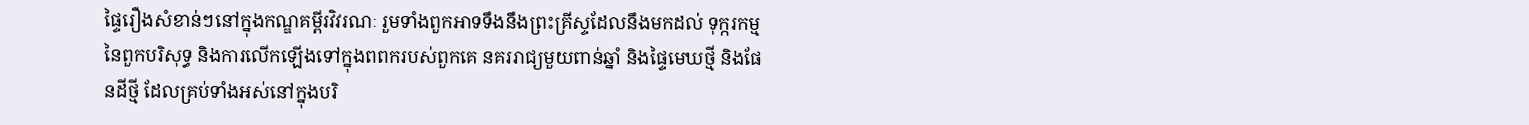ផ្ទៃរឿងសំខាន់ៗនៅក្នុងកណ្ឌគម្ពីរវិវរណៈ រួមទាំងពួកអាទទឹងនឹងព្រះគ្រីស្ទដែលនឹងមកដល់ ទុក្ករកម្មនៃពួកបរិសុទ្ធ និងការលើកឡើងទៅក្នុងពពករបស់ពួកគេ នគររាជ្យមួយពាន់ឆ្នាំ និងផ្ទៃមេឃថ្មី និងផែនដីថ្មី ដែលគ្រប់ទាំងអស់នៅក្នុងបរិ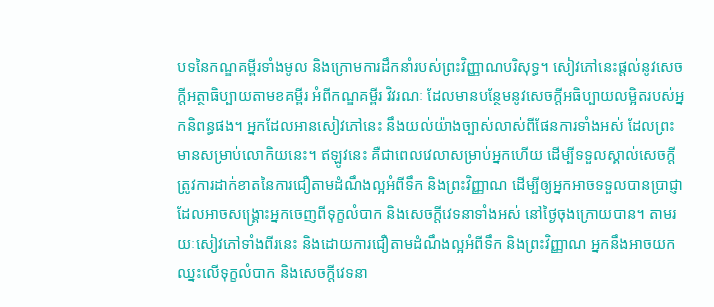បទនៃកណ្ឌគម្ពីរទាំងមូល និងក្រោមការដឹកនាំរបស់ព្រះវិញ្ញាណបរិសុទ្ធ។ សៀវភៅនេះផ្តល់នូវសេចក្តីអត្ថាធិប្បាយតាមខគម្ពីរ អំពីកណ្ឌគម្ពីរ វិវរណៈ ដែលមានបន្ថែមនូវសេចក្តីអធិប្បាយលម្អិតរបស់អ្នកនិពន្ធផង។ អ្នកដែលអានសៀវភៅនេះ នឹងយល់យ៉ាងច្បាស់លាស់ពីផែនការទាំងអស់ ដែលព្រះមានសម្រាប់លោកិយនេះ។ ឥឡូវនេះ គឺជាពេលវេលាសម្រាប់អ្នកហើយ ដើម្បីទទួលស្គាល់សេចក្តីត្រូវការដាក់ខាតនៃការជឿតាមដំណឹងល្អអំពីទឹក និងព្រះវិញ្ញាណ ដើម្បីឲ្យអ្នកអាចទទួលបានប្រាជ្ញាដែលអាចសង្រ្គោះអ្នកចេញពីទុក្ខលំបាក និងសេចក្តីវេទនាទាំងអស់ នៅថ្ងៃចុងក្រោយបាន។ តាមរយៈសៀវភៅទាំងពីរនេះ និងដោយការជឿតាមដំណឹងល្អអំពីទឹក និងព្រះវិញ្ញាណ អ្នកនឹងអាចយកឈ្នះលើទុក្ខលំបាក និងសេចក្តីវេទនា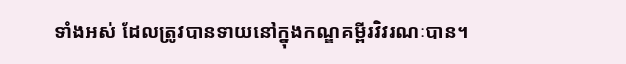ទាំងអស់ ដែលត្រូវបានទាយនៅក្នុងកណ្ឌគម្ពីរវិវរណៈបាន។